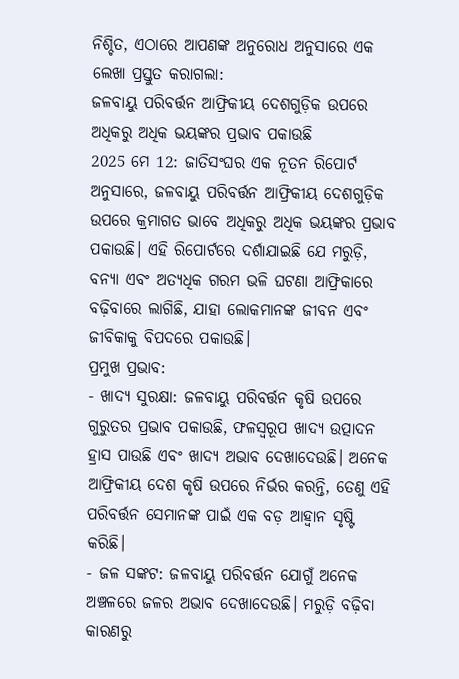ନିଶ୍ଚିତ, ଏଠାରେ ଆପଣଙ୍କ ଅନୁରୋଧ ଅନୁସାରେ ଏକ ଲେଖା ପ୍ରସ୍ତୁତ କରାଗଲା:
ଜଳବାୟୁ ପରିବର୍ତ୍ତନ ଆଫ୍ରିକୀୟ ଦେଶଗୁଡ଼ିକ ଉପରେ ଅଧିକରୁ ଅଧିକ ଭୟଙ୍କର ପ୍ରଭାବ ପକାଉଛି
2025 ମେ 12: ଜାତିସଂଘର ଏକ ନୂତନ ରିପୋର୍ଟ ଅନୁସାରେ, ଜଳବାୟୁ ପରିବର୍ତ୍ତନ ଆଫ୍ରିକୀୟ ଦେଶଗୁଡ଼ିକ ଉପରେ କ୍ରମାଗତ ଭାବେ ଅଧିକରୁ ଅଧିକ ଭୟଙ୍କର ପ୍ରଭାବ ପକାଉଛି। ଏହି ରିପୋର୍ଟରେ ଦର୍ଶାଯାଇଛି ଯେ ମରୁଡ଼ି, ବନ୍ୟା ଏବଂ ଅତ୍ୟଧିକ ଗରମ ଭଳି ଘଟଣା ଆଫ୍ରିକାରେ ବଢ଼ିବାରେ ଲାଗିଛି, ଯାହା ଲୋକମାନଙ୍କ ଜୀବନ ଏବଂ ଜୀବିକାକୁ ବିପଦରେ ପକାଉଛି।
ପ୍ରମୁଖ ପ୍ରଭାବ:
- ଖାଦ୍ୟ ସୁରକ୍ଷା: ଜଳବାୟୁ ପରିବର୍ତ୍ତନ କୃଷି ଉପରେ ଗୁରୁତର ପ୍ରଭାବ ପକାଉଛି, ଫଳସ୍ୱରୂପ ଖାଦ୍ୟ ଉତ୍ପାଦନ ହ୍ରାସ ପାଉଛି ଏବଂ ଖାଦ୍ୟ ଅଭାବ ଦେଖାଦେଉଛି। ଅନେକ ଆଫ୍ରିକୀୟ ଦେଶ କୃଷି ଉପରେ ନିର୍ଭର କରନ୍ତି, ତେଣୁ ଏହି ପରିବର୍ତ୍ତନ ସେମାନଙ୍କ ପାଇଁ ଏକ ବଡ଼ ଆହ୍ୱାନ ସୃଷ୍ଟି କରିଛି।
- ଜଳ ସଙ୍କଟ: ଜଳବାୟୁ ପରିବର୍ତ୍ତନ ଯୋଗୁଁ ଅନେକ ଅଞ୍ଚଳରେ ଜଳର ଅଭାବ ଦେଖାଦେଉଛି। ମରୁଡ଼ି ବଢ଼ିବା କାରଣରୁ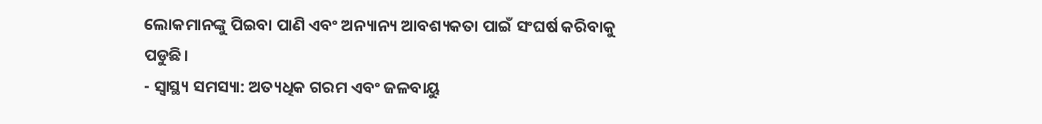ଲୋକମାନଙ୍କୁ ପିଇବା ପାଣି ଏବଂ ଅନ୍ୟାନ୍ୟ ଆବଶ୍ୟକତା ପାଇଁ ସଂଘର୍ଷ କରିବାକୁ ପଡୁଛି।
- ସ୍ୱାସ୍ଥ୍ୟ ସମସ୍ୟା: ଅତ୍ୟଧିକ ଗରମ ଏବଂ ଜଳବାୟୁ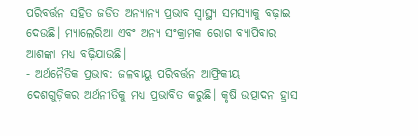ପରିବର୍ତ୍ତନ ସହିତ ଜଡିତ ଅନ୍ୟାନ୍ୟ ପ୍ରଭାବ ସ୍ୱାସ୍ଥ୍ୟ ସମସ୍ୟାକୁ ବଢ଼ାଇ ଦେଉଛି। ମ୍ୟାଲେରିଆ ଏବଂ ଅନ୍ୟ ସଂକ୍ରାମକ ରୋଗ ବ୍ୟାପିବାର ଆଶଙ୍କା ମଧ୍ୟ ବଢ଼ିଯାଉଛି।
- ଅର୍ଥନୈତିକ ପ୍ରଭାବ: ଜଳବାୟୁ ପରିବର୍ତ୍ତନ ଆଫ୍ରିକୀୟ ଦେଶଗୁଡ଼ିକର ଅର୍ଥନୀତିକୁ ମଧ୍ୟ ପ୍ରଭାବିତ କରୁଛି। କୃଷି ଉତ୍ପାଦନ ହ୍ରାସ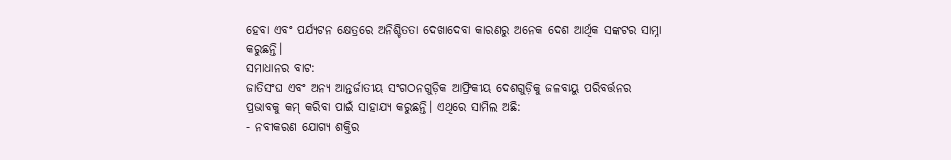ହେବା ଏବଂ ପର୍ଯ୍ୟଟନ କ୍ଷେତ୍ରରେ ଅନିଶ୍ଚିତତା ଦେଖାଦେବା କାରଣରୁ ଅନେକ ଦେଶ ଆର୍ଥିକ ସଙ୍କଟର ସାମ୍ନା କରୁଛନ୍ତି।
ସମାଧାନର ବାଟ:
ଜାତିସଂଘ ଏବଂ ଅନ୍ୟ ଆନ୍ତର୍ଜାତୀୟ ସଂଗଠନଗୁଡ଼ିକ ଆଫ୍ରିକୀୟ ଦେଶଗୁଡ଼ିକୁ ଜଳବାୟୁ ପରିବର୍ତ୍ତନର ପ୍ରଭାବକୁ କମ୍ କରିବା ପାଇଁ ସାହାଯ୍ୟ କରୁଛନ୍ତି। ଏଥିରେ ସାମିଲ ଅଛି:
- ନବୀକରଣ ଯୋଗ୍ୟ ଶକ୍ତିର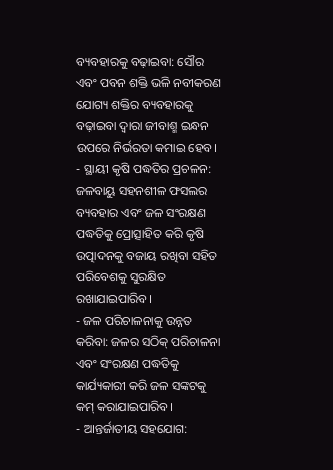ବ୍ୟବହାରକୁ ବଢ଼ାଇବା: ସୌର ଏବଂ ପବନ ଶକ୍ତି ଭଳି ନବୀକରଣ ଯୋଗ୍ୟ ଶକ୍ତିର ବ୍ୟବହାରକୁ ବଢ଼ାଇବା ଦ୍ୱାରା ଜୀବାଶ୍ମ ଇନ୍ଧନ ଉପରେ ନିର୍ଭରତା କମାଇ ହେବ।
- ସ୍ଥାୟୀ କୃଷି ପଦ୍ଧତିର ପ୍ରଚଳନ: ଜଳବାୟୁ ସହନଶୀଳ ଫସଲର ବ୍ୟବହାର ଏବଂ ଜଳ ସଂରକ୍ଷଣ ପଦ୍ଧତିକୁ ପ୍ରୋତ୍ସାହିତ କରି କୃଷି ଉତ୍ପାଦନକୁ ବଜାୟ ରଖିବା ସହିତ ପରିବେଶକୁ ସୁରକ୍ଷିତ ରଖାଯାଇପାରିବ।
- ଜଳ ପରିଚାଳନାକୁ ଉନ୍ନତ କରିବା: ଜଳର ସଠିକ୍ ପରିଚାଳନା ଏବଂ ସଂରକ୍ଷଣ ପଦ୍ଧତିକୁ କାର୍ଯ୍ୟକାରୀ କରି ଜଳ ସଙ୍କଟକୁ କମ୍ କରାଯାଇପାରିବ।
- ଆନ୍ତର୍ଜାତୀୟ ସହଯୋଗ: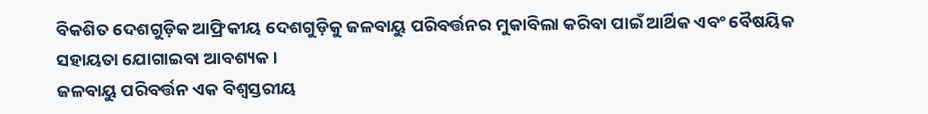ବିକଶିତ ଦେଶଗୁଡ଼ିକ ଆଫ୍ରିକୀୟ ଦେଶଗୁଡ଼ିକୁ ଜଳବାୟୁ ପରିବର୍ତ୍ତନର ମୁକାବିଲା କରିବା ପାଇଁ ଆର୍ଥିକ ଏବଂ ବୈଷୟିକ ସହାୟତା ଯୋଗାଇବା ଆବଶ୍ୟକ।
ଜଳବାୟୁ ପରିବର୍ତ୍ତନ ଏକ ବିଶ୍ୱସ୍ତରୀୟ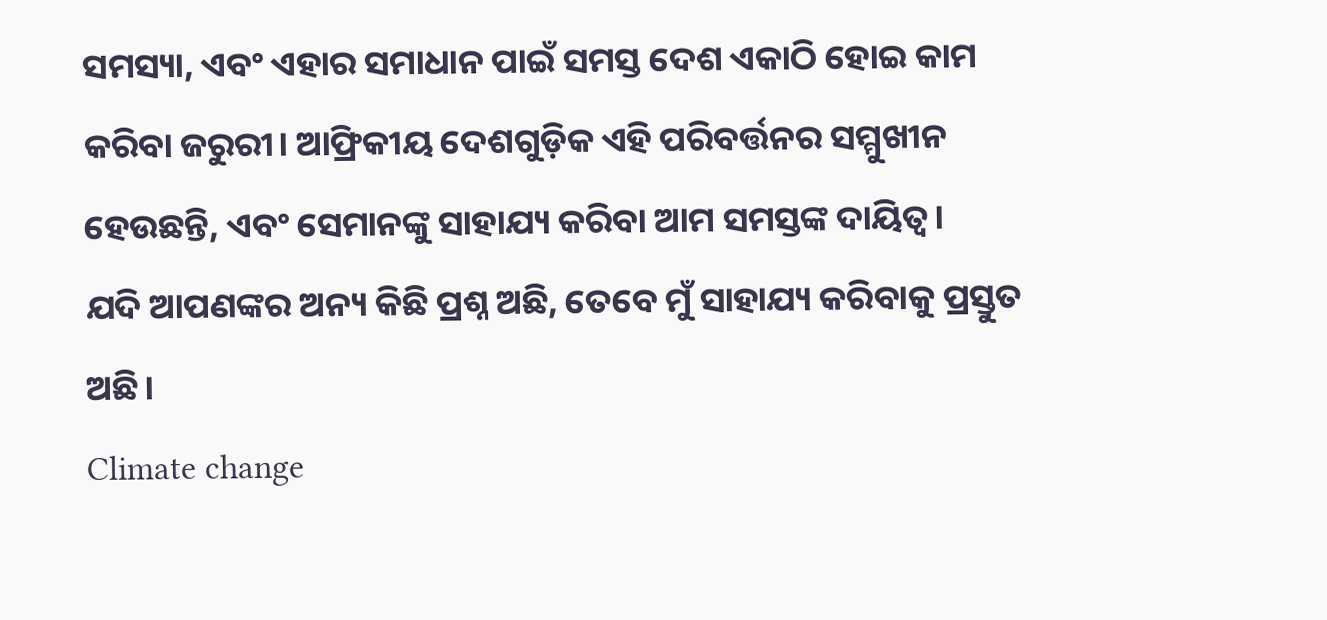ସମସ୍ୟା, ଏବଂ ଏହାର ସମାଧାନ ପାଇଁ ସମସ୍ତ ଦେଶ ଏକାଠି ହୋଇ କାମ କରିବା ଜରୁରୀ। ଆଫ୍ରିକୀୟ ଦେଶଗୁଡ଼ିକ ଏହି ପରିବର୍ତ୍ତନର ସମ୍ମୁଖୀନ ହେଉଛନ୍ତି, ଏବଂ ସେମାନଙ୍କୁ ସାହାଯ୍ୟ କରିବା ଆମ ସମସ୍ତଙ୍କ ଦାୟିତ୍ୱ।
ଯଦି ଆପଣଙ୍କର ଅନ୍ୟ କିଛି ପ୍ରଶ୍ନ ଅଛି, ତେବେ ମୁଁ ସାହାଯ୍ୟ କରିବାକୁ ପ୍ରସ୍ତୁତ ଅଛି।
Climate change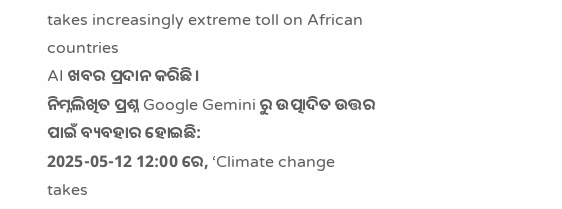takes increasingly extreme toll on African countries
AI ଖବର ପ୍ରଦାନ କରିଛି।
ନିମ୍ନଲିଖିତ ପ୍ରଶ୍ନ Google Gemini ରୁ ଉତ୍ପାଦିତ ଉତ୍ତର ପାଇଁ ବ୍ୟବହାର ହୋଇଛି:
2025-05-12 12:00 ରେ, ‘Climate change takes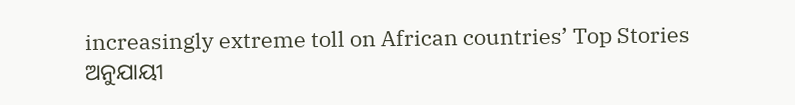increasingly extreme toll on African countries’ Top Stories ଅନୁଯାୟୀ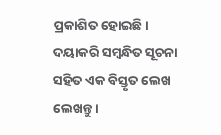ପ୍ରକାଶିତ ହୋଇଛି। ଦୟାକରି ସମ୍ବନ୍ଧିତ ସୂଚନା ସହିତ ଏକ ବିସ୍ତୃତ ଲେଖ ଲେଖନ୍ତୁ।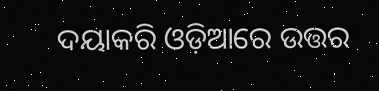ଦୟାକରି ଓଡ଼ିଆରେ ଉତ୍ତର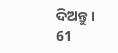ଦିଅନ୍ତୁ।
61